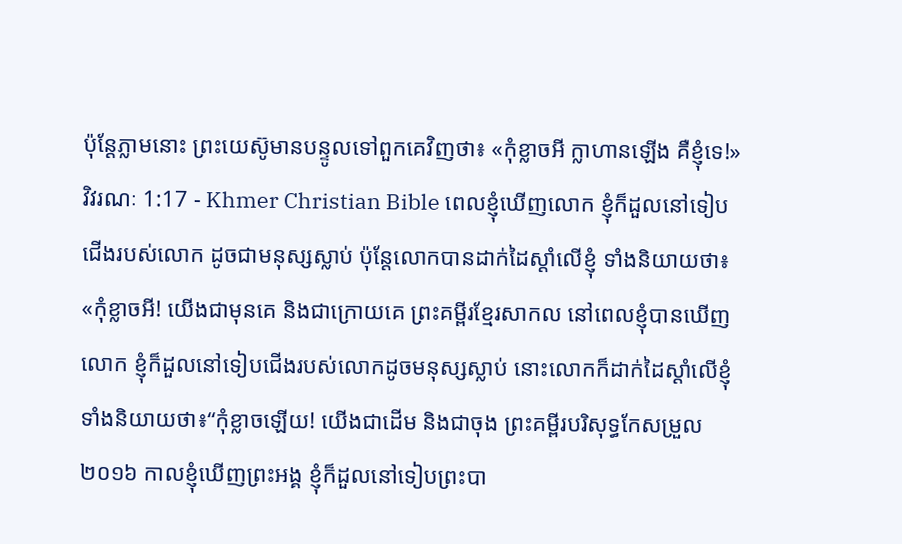ប៉ុន្ដែភ្លាមនោះ ព្រះយេស៊ូមានបន្ទូលទៅពួកគេវិញថា៖ «កុំខ្លាចអី ក្លាហានឡើង គឺខ្ញុំទេ!»
វិវរណៈ 1:17 - Khmer Christian Bible ពេលខ្ញុំឃើញលោក ខ្ញុំក៏ដួលនៅទៀបជើងរបស់លោក ដូចជាមនុស្សស្លាប់ ប៉ុន្ដែលោកបានដាក់ដៃស្ដាំលើខ្ញុំ ទាំងនិយាយថា៖ «កុំខ្លាចអី! យើងជាមុនគេ និងជាក្រោយគេ ព្រះគម្ពីរខ្មែរសាកល នៅពេលខ្ញុំបានឃើញលោក ខ្ញុំក៏ដួលនៅទៀបជើងរបស់លោកដូចមនុស្សស្លាប់ នោះលោកក៏ដាក់ដៃស្ដាំលើខ្ញុំ ទាំងនិយាយថា៖“កុំខ្លាចឡើយ! យើងជាដើម និងជាចុង ព្រះគម្ពីរបរិសុទ្ធកែសម្រួល ២០១៦ កាលខ្ញុំឃើញព្រះអង្គ ខ្ញុំក៏ដួលនៅទៀបព្រះបា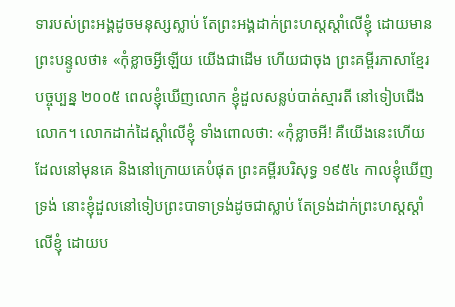ទារបស់ព្រះអង្គដូចមនុស្សស្លាប់ តែព្រះអង្គដាក់ព្រះហស្តស្តាំលើខ្ញុំ ដោយមានព្រះបន្ទូលថា៖ «កុំខ្លាចអ្វីឡើយ យើងជាដើម ហើយជាចុង ព្រះគម្ពីរភាសាខ្មែរបច្ចុប្បន្ន ២០០៥ ពេលខ្ញុំឃើញលោក ខ្ញុំដួលសន្លប់បាត់ស្មារតី នៅទៀបជើងលោក។ លោកដាក់ដៃស្ដាំលើខ្ញុំ ទាំងពោលថា: «កុំខ្លាចអី! គឺយើងនេះហើយដែលនៅមុនគេ និងនៅក្រោយគេបំផុត ព្រះគម្ពីរបរិសុទ្ធ ១៩៥៤ កាលខ្ញុំឃើញទ្រង់ នោះខ្ញុំដួលនៅទៀបព្រះបាទាទ្រង់ដូចជាស្លាប់ តែទ្រង់ដាក់ព្រះហស្តស្តាំលើខ្ញុំ ដោយប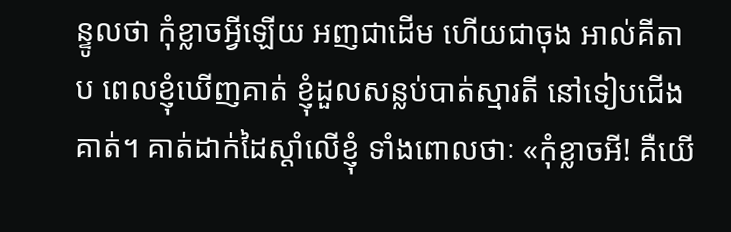ន្ទូលថា កុំខ្លាចអ្វីឡើយ អញជាដើម ហើយជាចុង អាល់គីតាប ពេលខ្ញុំឃើញគាត់ ខ្ញុំដួលសន្លប់បាត់ស្មារតី នៅទៀបជើងគាត់។ គាត់ដាក់ដៃស្ដាំលើខ្ញុំ ទាំងពោលថាៈ «កុំខ្លាចអី! គឺយើ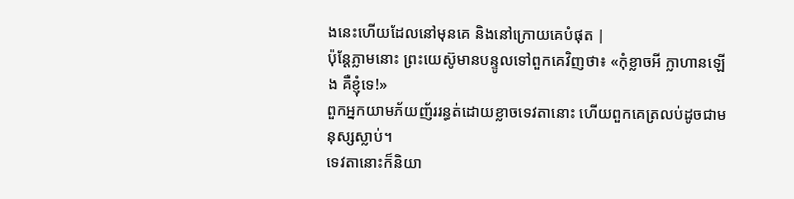ងនេះហើយដែលនៅមុនគេ និងនៅក្រោយគេបំផុត |
ប៉ុន្ដែភ្លាមនោះ ព្រះយេស៊ូមានបន្ទូលទៅពួកគេវិញថា៖ «កុំខ្លាចអី ក្លាហានឡើង គឺខ្ញុំទេ!»
ពួកអ្នកយាមភ័យញ័ររន្ធត់ដោយខ្លាចទេវតានោះ ហើយពួកគេត្រលប់ដូចជាមនុស្សស្លាប់។
ទេវតានោះក៏និយា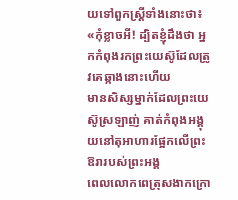យទៅពួកស្ដ្រីទាំងនោះថា៖ «កុំខ្លាចអី! ដ្បិតខ្ញុំដឹងថា អ្នកកំពុងរកព្រះយេស៊ូដែលត្រូវគេឆ្កាងនោះហើយ
មានសិស្សម្នាក់ដែលព្រះយេស៊ូស្រឡាញ់ គាត់កំពុងអង្គុយនៅតុអាហារផ្អែកលើព្រះឱរារបស់ព្រះអង្គ
ពេលលោកពេត្រុសងាកក្រោ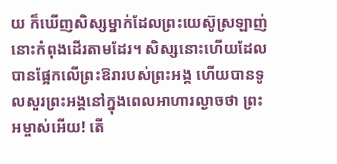យ ក៏ឃើញសិស្សម្នាក់ដែលព្រះយេស៊ូស្រឡាញ់នោះកំពុងដើរតាមដែរ។ សិស្សនោះហើយដែលបានផ្អែកលើព្រះឱរារបស់ព្រះអង្គ ហើយបានទូលសួរព្រះអង្គនៅក្នុងពេលអាហារល្ងាចថា ព្រះអម្ចាស់អើយ! តើ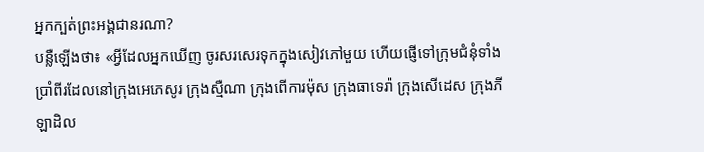អ្នកក្បត់ព្រះអង្គជានរណា?
បន្លឺឡើងថា៖ «អ្វីដែលអ្នកឃើញ ចូរសរសេរទុកក្នុងសៀវភៅមួយ ហើយផ្ញើទៅក្រុមជំនុំទាំងប្រាំពីរដែលនៅក្រុងអេភេសូរ ក្រុងស្មឺណា ក្រុងពើការម៉ុស ក្រុងធាទេរ៉ា ក្រុងសើដេស ក្រុងភីឡាដិល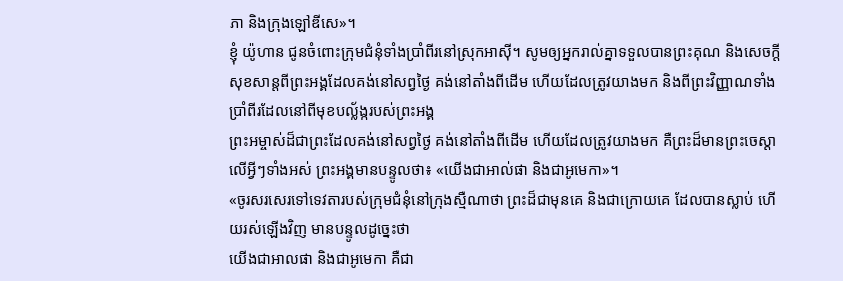ភា និងក្រុងឡៅឌីសេ»។
ខ្ញុំ យ៉ូហាន ជូនចំពោះក្រុមជំនុំទាំងប្រាំពីរនៅស្រុកអាស៊ី។ សូមឲ្យអ្នករាល់គ្នាទទួលបានព្រះគុណ និងសេចក្ដីសុខសាន្តពីព្រះអង្គដែលគង់នៅសព្វថ្ងៃ គង់នៅតាំងពីដើម ហើយដែលត្រូវយាងមក និងពីព្រះវិញ្ញាណទាំងប្រាំពីរដែលនៅពីមុខបល្ល័ង្ករបស់ព្រះអង្គ
ព្រះអម្ចាស់ដ៏ជាព្រះដែលគង់នៅសព្វថ្ងៃ គង់នៅតាំងពីដើម ហើយដែលត្រូវយាងមក គឺព្រះដ៏មានព្រះចេស្ដាលើអ្វីៗទាំងអស់ ព្រះអង្គមានបន្ទូលថា៖ «យើងជាអាល់ផា និងជាអូមេកា»។
«ចូរសរសេរទៅទេវតារបស់ក្រុមជំនុំនៅក្រុងស្មឺណាថា ព្រះដ៏ជាមុនគេ និងជាក្រោយគេ ដែលបានស្លាប់ ហើយរស់ឡើងវិញ មានបន្ទូលដូច្នេះថា
យើងជាអាលផា និងជាអូមេកា គឺជា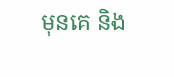មុនគេ និង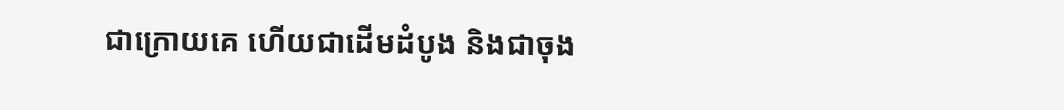ជាក្រោយគេ ហើយជាដើមដំបូង និងជាចុង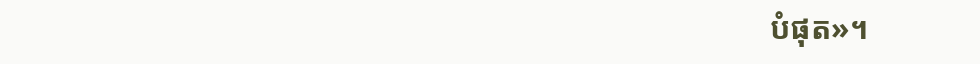បំផុត»។